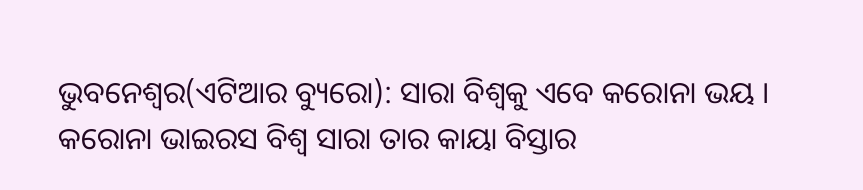ଭୁବନେଶ୍ୱର(ଏଟିଆର ବ୍ୟୁରୋ): ସାରା ବିଶ୍ୱକୁ ଏବେ କରୋନା ଭୟ । କରୋନା ଭାଇରସ ବିଶ୍ୱ ସାରା ତାର କାୟା ବିସ୍ତାର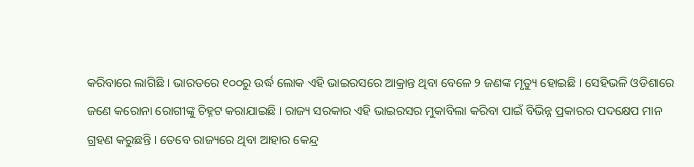କରିବାରେ ଲାଗିଛି । ଭାରତରେ ୧୦୦ରୁ ଉର୍ଦ୍ଧ ଲୋକ ଏହି ଭାଇରସରେ ଆକ୍ରାନ୍ତ ଥିବା ବେଳେ ୨ ଜଣଙ୍କ ମୃତ୍ୟୁ ହୋଇଛି । ସେହିଭଳି ଓଡିଶାରେ ଜଣେ କରୋନା ରୋଗୀଙ୍କୁ ଚିହ୍ନଟ କରାଯାଇଛି । ରାଜ୍ୟ ସରକାର ଏହି ଭାଇରସର ମୁକାବିଲା କରିବା ପାଇଁ ବିଭିନ୍ନ ପ୍ରକାରର ପଦକ୍ଷେପ ମାନ ଗ୍ରହଣ କରୁଛନ୍ତି । ତେବେ ରାଜ୍ୟରେ ଥିବା ଆହାର କେନ୍ଦ୍ର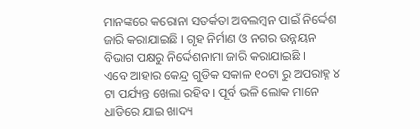ମାନଙ୍କରେ କରୋନା ସତର୍କତା ଅବଲମ୍ବନ ପାଇଁ ନିର୍ଦ୍ଦେଶ ଜାରି କରାଯାଇଛି । ଗୃହ ନିର୍ମାଣ ଓ ନଗର ଉନ୍ନୟନ ବିଭାଗ ପକ୍ଷରୁ ନିର୍ଦ୍ଦେଶନାମା ଜାରି କରାଯାଇଛି ।
ଏବେ ଆହାର କେନ୍ଦ୍ର ଗୁଡିକ ସକାଳ ୧୦ଟା ରୁ ଅପରାହ୍ନ ୪ ଟା ପର୍ଯ୍ୟନ୍ତ ଖେଲା ରହିବ । ପୂର୍ବ ଭଳି ଲୋକ ମାନେ ଧାଡିରେ ଯାଇ ଖାଦ୍ୟ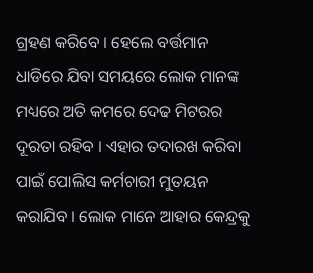ଗ୍ରହଣ କରିବେ । ହେଲେ ବର୍ତ୍ତମାନ ଧାଡିରେ ଯିବା ସମୟରେ ଲୋକ ମାନଙ୍କ ମଧ୍ୟରେ ଅତି କମରେ ଦେଢ ମିଟରର ଦୂରତା ରହିବ । ଏହାର ତଦାରଖ କରିବା ପାଇଁ ପୋଲିସ କର୍ମଚାରୀ ମୁତୟନ କରାଯିବ । ଲୋକ ମାନେ ଆହାର କେନ୍ଦ୍ରକୁ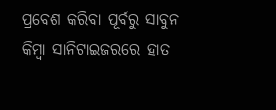ପ୍ରବେଶ କରିବା ପୂର୍ବରୁ ସାବୁନ କିମ୍ବା ସାନିଟାଇଜରରେ ହାତ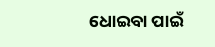ଧୋଇବା ପାଇଁ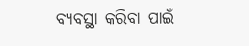ବ୍ୟବସ୍ଥା କରିବା ପାଇଁ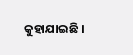କୁହାଯାଇଛି ।